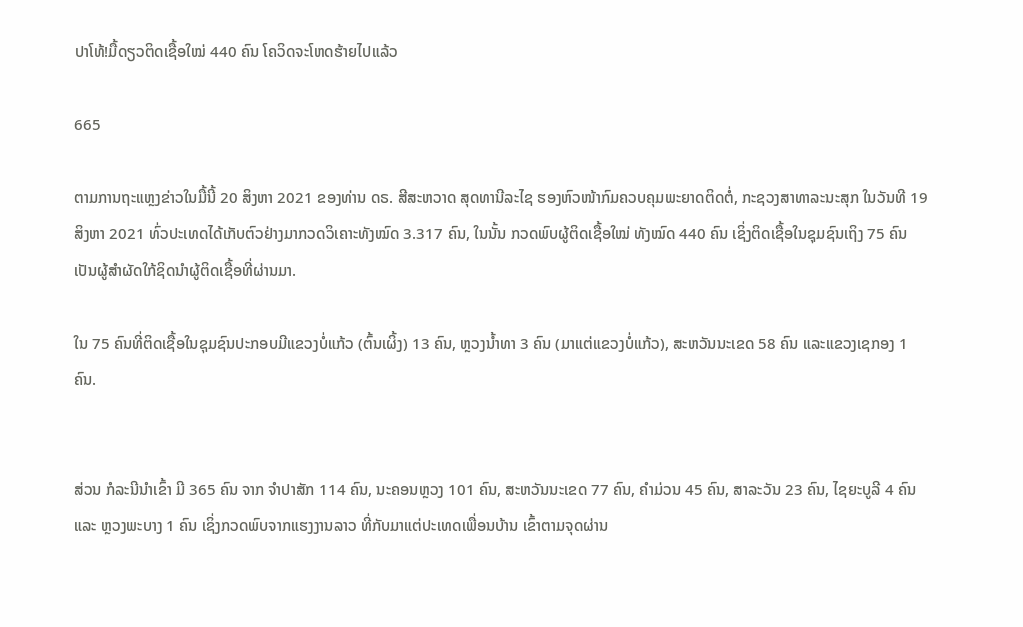ປາໂທ້!ມື້ດຽວຕິດເຊື້ອໃໝ່ 440 ຄົນ ໂຄວິດຈະໂຫດຮ້າຍໄປແລ້ວ

665

ຕາມການຖະແຫຼງຂ່າວໃນມື້ນີ້ 20 ສິງຫາ 2021 ຂອງທ່ານ ດຣ. ສີສະຫວາດ ສຸດທານີລະໄຊ ຮອງຫົວໜ້າກົມຄວບຄຸມພະຍາດຕິດຕໍ່, ກະຊວງສາທາລະນະສຸກ ໃນວັນທີ 19 ສິງຫາ 2021 ທົ່ວປະເທດໄດ້ເກັບຕົວຢ່າງມາກວດວິເຄາະທັງໝົດ 3.317 ຄົນ, ໃນນັ້ນ ກວດພົບຜູ້ຕິດເຊື້ອໃໝ່ ທັງໝົດ 440 ຄົນ ເຊິ່ງຕິດເຊື້ອໃນຊຸມຊົນເຖິງ 75 ຄົນ ເປັນຜູ້ສຳຜັດໃກ້ຊິດນຳຜູ້ຕິດເຊື້ອທີ່ຜ່ານມາ.

ໃນ 75 ຄົນທີ່ຕິດເຊື້ອໃນຊຸມຊົນປະກອບມີແຂວງບໍ່ແກ້ວ (ຕົ້ນເຜິ້ງ) 13 ຄົນ, ຫຼວງນ້ຳທາ 3 ຄົນ (ມາແຕ່ແຂວງບໍ່ແກ້ວ), ສະຫວັນນະເຂດ 58 ຄົນ ແລະແຂວງເຊກອງ 1 ຄົນ.


ສ່ວນ ກໍລະນີນໍາເຂົ້າ ມີ 365 ຄົນ ຈາກ ຈຳປາສັກ 114 ຄົນ, ນະຄອນຫຼວງ 101 ຄົນ, ສະຫວັນນະເຂດ 77 ຄົນ, ຄຳມ່ວນ 45 ຄົນ, ສາລະວັນ 23 ຄົນ, ໄຊຍະບູລີ 4 ຄົນ ແລະ ຫຼວງພະບາງ 1 ຄົນ ເຊິ່ງກວດພົບຈາກແຮງງານລາວ ທີ່ກັບມາແຕ່ປະເທດເພື່ອນບ້ານ ເຂົ້າຕາມຈຸດຜ່ານ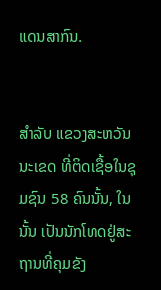ແດນສາກົນ.


ສຳລັບ ແຂວງສະຫວັນນະເຂດ ທີ່ຕິດເຊື້ອໃນຊຸມຊົນ 58 ຄົນນັ້ນ, ໃນນັ້ນ ເປັນນັກໂທດຢູ່ສະຖານທີ່ຄຸມຂັງ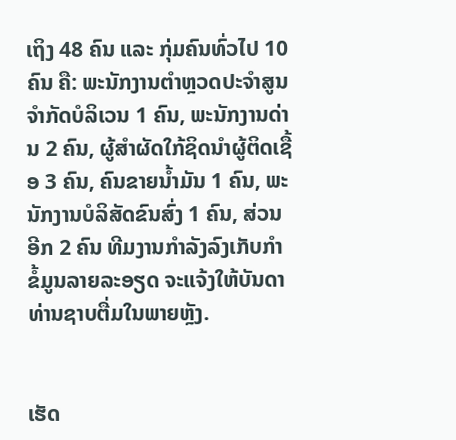ເຖິງ 48 ຄົນ ແລະ ກຸ່ມຄົນທົ່ວໄປ 10 ຄົນ ຄື: ພະນັກງານຕຳຫຼວດປະຈຳສູນຈຳກັດບໍລິເວນ 1 ຄົນ, ພະນັກງານດ່ານ 2 ຄົນ, ຜູ້ສຳຜັດໃກ້ຊິດນຳຜູ້ຕິດເຊື້ອ 3 ຄົນ, ຄົນຂາຍນ້ຳມັນ 1 ຄົນ, ພະນັກງານບໍລິສັດຂົນສົ່ງ 1 ຄົນ, ສ່ວນອີກ 2 ຄົນ ທີມງານກຳລັງລົງເກັບກຳຂໍ້ມູນລາຍລະອຽດ ຈະແຈ້ງໃຫ້ບັນດາທ່ານຊາບຕື່ມໃນພາຍຫຼັງ.


ເຮັດ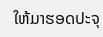ໃຫ້ມາຮອດປະຈຸ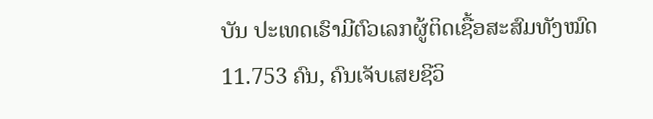ບັນ ປະເທດເຮົາມີຕົວເລກຜູ້ຕິດເຊື້ອສະສົມທັງໝົດ 11.753 ຄົນ, ຄົນເຈັບເສຍຊີວິ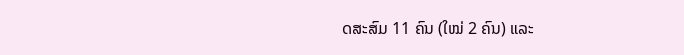ດສະສົມ 11 ຄົນ (ໃໝ່ 2 ຄົນ) ແລະ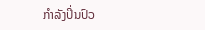ກໍາລັງປິ່ນປົວ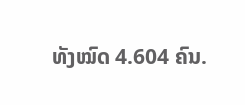ທັງໝົດ 4.604 ຄົນ.